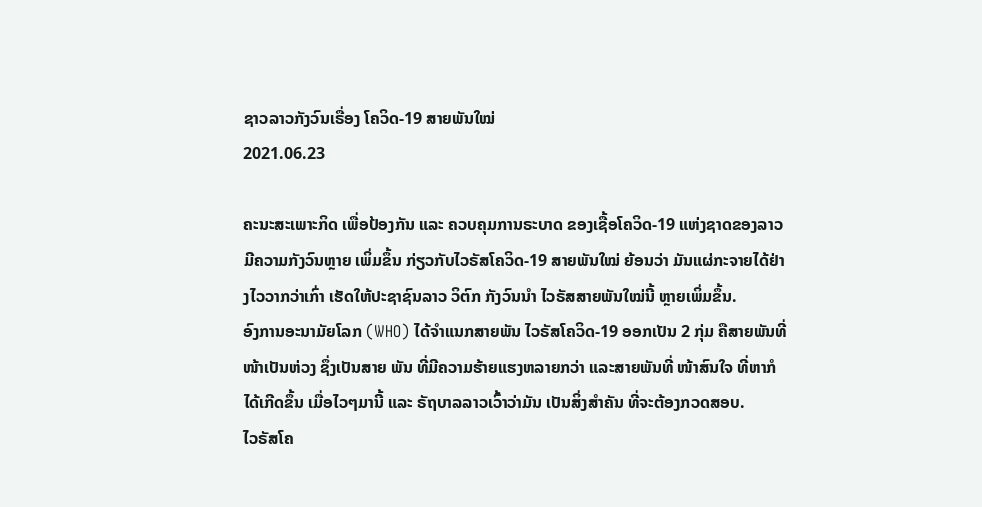ຊາວລາວກັງວົນເຣື່ອງ ໂຄວິດ-19 ສາຍພັນໃໝ່
2021.06.23

ຄະນະສະເພາະກິດ ເພື່ອປ້ອງກັນ ແລະ ຄວບຄຸມການຣະບາດ ຂອງເຊື້ອໂຄວິດ-19 ແຫ່ງຊາດຂອງລາວ ມີຄວາມກັງວົນຫຼາຍ ເພິ່ມຂຶ້ນ ກ່ຽວກັບໄວຣັສໂຄວິດ-19 ສາຍພັນໃໝ່ ຍ້ອນວ່າ ມັນແຜ່ກະຈາຍໄດ້ຢ່າງໄວວາກວ່າເກົ່າ ເຮັດໃຫ້ປະຊາຊົນລາວ ວິຕົກ ກັງວົນນໍາ ໄວຣັສສາຍພັນໃໝ່ນີ້ ຫຼາຍເພິ່ມຂຶ້ນ.
ອົງການອະນາມັຍໂລກ (WHO) ໄດ້ຈໍາແນກສາຍພັນ ໄວຣັສໂຄວິດ-19 ອອກເປັນ 2 ກຸ່ມ ຄືສາຍພັນທີ່ໜ້າເປັນຫ່ວງ ຊຶ່ງເປັນສາຍ ພັນ ທີ່ມີຄວາມຮ້າຍແຮງຫລາຍກວ່າ ແລະສາຍພັນທີ່ ໜ້າສົນໃຈ ທີ່ຫາກໍໄດ້ເກີດຂຶ້ນ ເມື່ອໄວໆມານີ້ ແລະ ຣັຖບາລລາວເວົ້າວ່າມັນ ເປັນສິ່ງສໍາຄັນ ທີ່ຈະຕ້ອງກວດສອບ.
ໄວຣັສໂຄ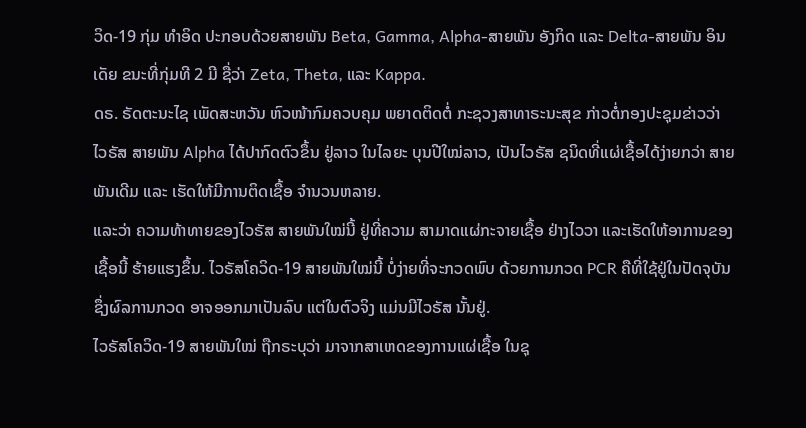ວິດ-19 ກຸ່ມ ທໍາອິດ ປະກອບດ້ວຍສາຍພັນ Beta, Gamma, Alpha-ສາຍພັນ ອັງກິດ ແລະ Delta-ສາຍພັນ ອິນເດັຍ ຂນະທີ່ກຸ່ມທີ 2 ມີ ຊື່ວ່າ Zeta, Theta, ແລະ Kappa.
ດຣ. ຣັດຕະນະໄຊ ເພັດສະຫວັນ ຫົວໜ້າກົມຄວບຄຸມ ພຍາດຕິດຕໍ່ ກະຊວງສາທາຣະນະສຸຂ ກ່າວຕໍ່ກອງປະຊຸມຂ່າວວ່າ ໄວຣັສ ສາຍພັນ Alpha ໄດ້ປາກົດຕົວຂຶ້ນ ຢູ່ລາວ ໃນໄລຍະ ບຸນປີໃໝ່ລາວ, ເປັນໄວຣັສ ຊນິດທີ່ແຜ່ເຊື້ອໄດ້ງ່າຍກວ່າ ສາຍພັນເດີມ ແລະ ເຮັດໃຫ້ມີການຕິດເຊື້ອ ຈໍານວນຫລາຍ.
ແລະວ່າ ຄວາມທ້າທາຍຂອງໄວຣັສ ສາຍພັນໃໝ່ນີ້ ຢູ່ທີ່ຄວາມ ສາມາດແຜ່ກະຈາຍເຊື້ອ ຢ່າງໄວວາ ແລະເຮັດໃຫ້ອາການຂອງເຊື້ອນີ້ ຮ້າຍແຮງຂຶ້ນ. ໄວຣັສໂຄວິດ-19 ສາຍພັນໃໝ່ນີ້ ບໍ່ງ່າຍທີ່ຈະກວດພົບ ດ້ວຍການກວດ PCR ຄືທີ່ໃຊ້ຢູ່ໃນປັດຈຸບັນ ຊຶ່ງຜົລການກວດ ອາຈອອກມາເປັນລົບ ແຕ່ໃນຕົວຈິງ ແມ່ນມີໄວຣັສ ນັ້ນຢູ່.
ໄວຣັສໂຄວິດ-19 ສາຍພັນໃໝ່ ຖືກຣະບຸວ່າ ມາຈາກສາເຫດຂອງການແຜ່ເຊື້ອ ໃນຊຸ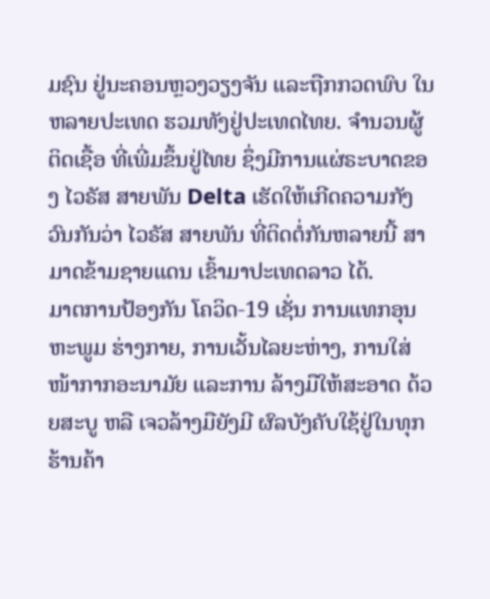ມຊົນ ຢູ່ນະຄອນຫຼວງວຽງຈັນ ແລະຖືກກວດພົບ ໃນຫລາຍປະເທດ ຮວມທັງຢູ່ປະເທດໄທຍ. ຈໍານວນຜູ້ຕິດເຊື້ອ ທີ່ເພີ່ມຂຶ້ນຢູ່ໄທຍ ຊຶ່ງມີການແຜ່ຣະບາດຂອງ ໄວຣັສ ສາຍພັນ Delta ເຮັດໃຫ້ເກີດຄວາມກັງວົນກັນວ່າ ໄວຣັສ ສາຍພັນ ທີ່ຕິດຕໍ່ກັນຫລາຍນີ້ ສາມາດຂ້າມຊາຍແດນ ເຂົ້າມາປະເທດລາວ ໄດ້.
ມາຕການປ້ອງກັນ ໂຄວິດ-19 ເຊັ່ນ ການແທກອຸນຫະພູມ ຮ່າງກາຍ, ການເວັ້ນໄລຍະຫ່າງ, ການໃສ່ໜ້າກາກອະນາມັຍ ແລະການ ລ້າງມືໃຫ້ສະອາດ ດ້ວຍສະບູ ຫລື ເຈວລ້າງມືຍັງມີ ຜົລບັງຄັບໃຊ້ຢູ່ໃນທຸກຮ້ານຄ້າ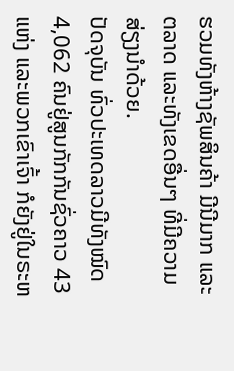ຮວມທັງຫ້າງຊັພສິນຄ້າ ມີນີມາກ ແລະ ຕລາດ ແລະທັງເຂດອື່ນໆ ທີ່ມີຄວາມສ່ຽງນໍາດ້ວຍ.
ປັດຈຸບັນ ທົ່ວປະເທດລາວມີທັງໝົດ 4,062 ຄົນຢູ່ສູນກັກກັນຊົ່ວຄາວ 43 ແຫ່ງ ແລະພວກເຂົາເຈົ້າ ກໍຍັງຢູ່ໃນຣະຫ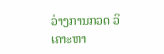ວ່າງການກວດ ວິເຄາະຫາ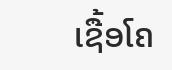ເຊື້ອໂຄ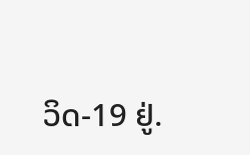ວິດ-19 ຢູ່.